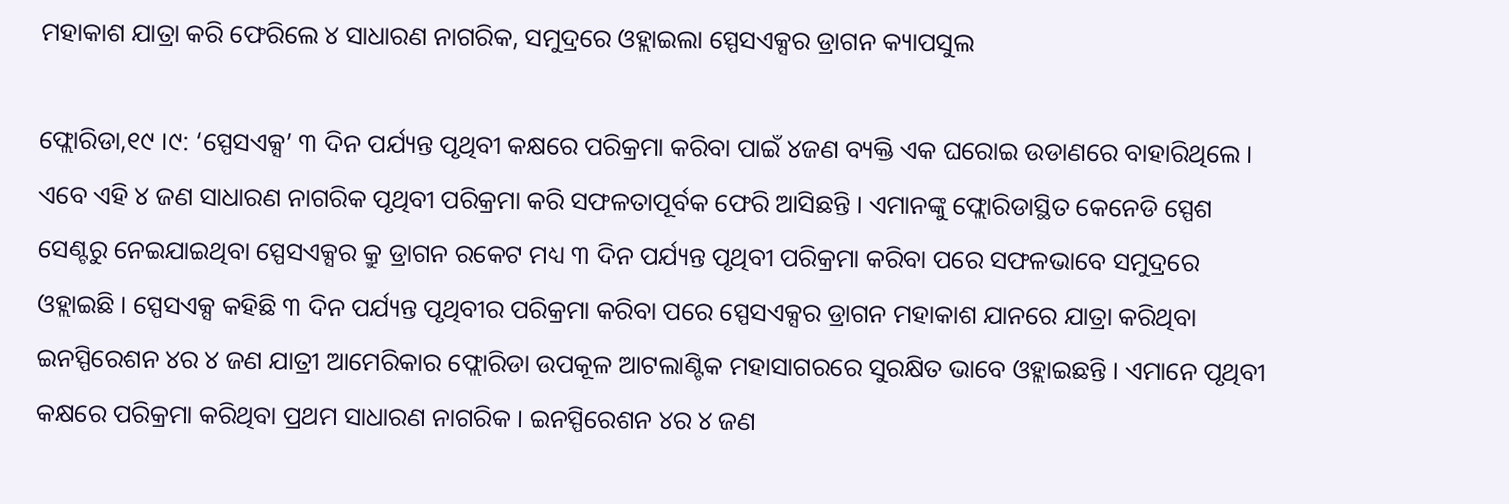ମହାକାଶ ଯାତ୍ରା କରି ଫେରିଲେ ୪ ସାଧାରଣ ନାଗରିକ, ସମୁଦ୍ରରେ ଓହ୍ଲାଇଲା ସ୍ପେସଏକ୍ସର ଡ୍ରାଗନ କ୍ୟାପସୁଲ

ଫ୍ଲୋରିଡା,୧୯ ।୯: ‘ସ୍ପେସଏକ୍ସ’ ୩ ଦିନ ପର୍ଯ୍ୟନ୍ତ ପୃଥିବୀ କକ୍ଷରେ ପରିକ୍ରମା କରିବା ପାଇଁ ୪ଜଣ ବ୍ୟକ୍ତି ଏକ ଘରୋଇ ଉଡାଣରେ ବାହାରିଥିଲେ । ଏବେ ଏହି ୪ ଜଣ ସାଧାରଣ ନାଗରିକ ପୃଥିବୀ ପରିକ୍ରମା କରି ସଫଳତାପୂର୍ବକ ଫେରି ଆସିଛନ୍ତି । ଏମାନଙ୍କୁ ଫ୍ଲୋରିଡାସ୍ଥିତ କେନେଡି ସ୍ପେଶ ସେଣ୍ଟରୁ ନେଇଯାଇଥିବା ସ୍ପେସଏକ୍ସର କ୍ରୁ ଡ୍ରାଗନ ରକେଟ ମଧ୍ୟ ୩ ଦିନ ପର୍ଯ୍ୟନ୍ତ ପୃଥିବୀ ପରିକ୍ରମା କରିବା ପରେ ସଫଳଭାବେ ସମୁଦ୍ରରେ ଓହ୍ଲାଇଛି । ସ୍ପେସଏକ୍ସ କହିଛି ୩ ଦିନ ପର୍ଯ୍ୟନ୍ତ ପୃଥିବୀର ପରିକ୍ରମା କରିବା ପରେ ସ୍ପେସଏକ୍ସର ଡ୍ରାଗନ ମହାକାଶ ଯାନରେ ଯାତ୍ରା କରିଥିବା ଇନସ୍ପିରେଶନ ୪ର ୪ ଜଣ ଯାତ୍ରୀ ଆମେରିକାର ଫ୍ଲୋରିଡା ଉପକୂଳ ଆଟଲାଣ୍ଟିକ ମହାସାଗରରେ ସୁରକ୍ଷିତ ଭାବେ ଓହ୍ଲାଇଛନ୍ତି । ଏମାନେ ପୃଥିବୀ କକ୍ଷରେ ପରିକ୍ରମା କରିଥିବା ପ୍ରଥମ ସାଧାରଣ ନାଗରିକ । ଇନସ୍ପିରେଶନ ୪ର ୪ ଜଣ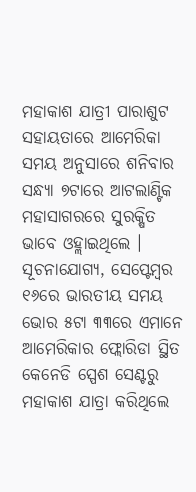ମହାକାଶ ଯାତ୍ରୀ ପାରାଶୁଟ ସହାୟତାରେ ଆମେରିକା ସମୟ ଅନୁସାରେ ଶନିବାର ସନ୍ଧ୍ୟା ୭ଟାରେ ଆଟଲାଣ୍ଟିକ ମହାସାଗରରେ ସୁରକ୍ଷିତ ଭାବେ ଓହ୍ଲାଇଥିଲେ । ସୂଚନାଯୋଗ୍ୟ, ସେପ୍ଟେମ୍ବର ୧୬ରେ ଭାରତୀୟ ସମୟ ଭୋର ୫ଟା ୩୩ରେ ଏମାନେ ଆମେରିକାର ଫ୍ଲୋରିଡା ସ୍ଥିତ କେନେଡି ସ୍ପେଶ ସେଣ୍ଟରୁ ମହାକାଶ ଯାତ୍ରା କରିଥିଲେ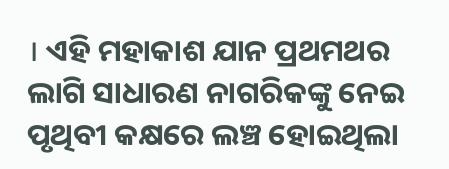। ଏହି ମହାକାଶ ଯାନ ପ୍ରଥମଥର ଲାଗି ସାଧାରଣ ନାଗରିକଙ୍କୁ ନେଇ ପୃଥିବୀ କକ୍ଷରେ ଲଞ୍ଚ ହୋଇଥିଲା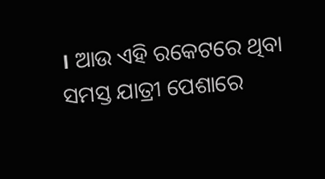। ଆଉ ଏହି ରକେଟରେ ଥିବା ସମସ୍ତ ଯାତ୍ରୀ ପେଶାରେ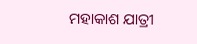ମହାକାଶ ଯାତ୍ରୀ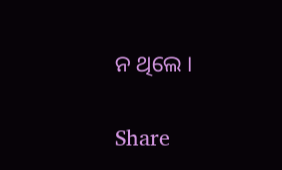ନ ଥିଲେ ।

Share